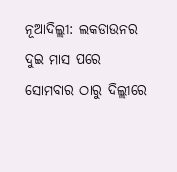ନୂଆଦିଲ୍ଲୀ: ଲକଡାଉନର ଦୁଇ ମାସ ପରେ ସୋମବାର ଠାରୁ ଦିଲ୍ଲୀରେ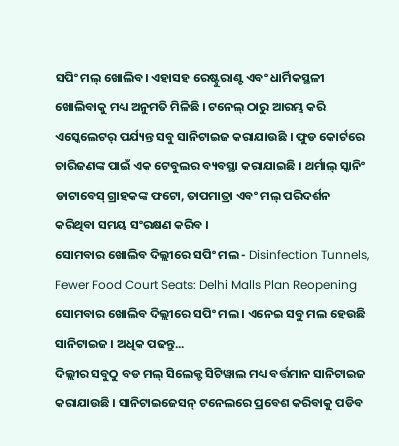ସପିଂ ମଲ୍ ଖୋଲିବ। ଏହାସହ ରେଷ୍ଟୁରାଣ୍ଟ ଏବଂ ଧାର୍ମିକସ୍ଥଳୀ ଖୋଲିବାକୁ ମଧ୍ୟ ଅନୁମତି ମିଳିଛି । ଟନେଲ୍ ଠାରୁ ଆରମ୍ଭ କରି ଏସ୍କେଲେଟର୍ ପର୍ଯ୍ୟନ୍ତ ସବୁ ସାନିଟାଇଜ କରାଯାଉଛି । ଫୁଡ କୋର୍ଟରେ ଚାରିଜଣଙ୍କ ପାଇଁ ଏକ ଟେବୁଲର ବ୍ୟବସ୍ଥା କରାଯାଇଛି । ଥର୍ମାଲ୍ ସ୍କାନିଂ ଡାଟାବେସ୍ ଗ୍ରାହକଙ୍କ ଫଟୋ, ତାପମାତ୍ରା ଏବଂ ମଲ୍ ପରିଦର୍ଶନ କରିଥିବା ସମୟ ସଂରକ୍ଷଣ କରିବ ।
ସୋମବାର ଖୋଲିବ ଦିଲ୍ଲୀରେ ସପିଂ ମଲ - Disinfection Tunnels, Fewer Food Court Seats: Delhi Malls Plan Reopening
ସୋମବାର ଖୋଲିବ ଦିଲ୍ଲୀରେ ସପିଂ ମଲ । ଏନେଇ ସବୁ ମଲ ହେଉଛି ସାନିଟାଇଜ । ଅଧିକ ପଢନ୍ତୁ...
ଦିଲ୍ଲୀର ସବୁଠୁ ବଡ ମଲ୍ ସିଲେକ୍ଟ ସିଟିୱାଲ ମଧ୍ୟ ବର୍ତ୍ତମାନ ସାନିଟାଇଜ କରାଯାଉଛି । ସାନିଟାଇଜେସନ୍ ଟନେଲରେ ପ୍ରବେଶ କରିବାକୁ ପଡିବ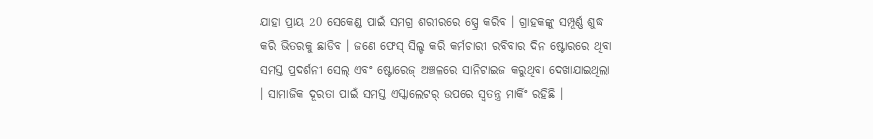ଯାହା ପ୍ରାୟ 20 ସେକେଣ୍ଡ ପାଇଁ ସମଗ୍ର ଶରୀରରେ ସ୍ପ୍ରେ କରିବ । ଗ୍ରାହକଙ୍କୁ ସମ୍ପୂର୍ଣ୍ଣ ଶୁଦ୍ଧ କରି ଭିତରକୁ ଛାଡିବ । ଜଣେ ଫେସ୍ ସିଲ୍ଡ କରି କର୍ମଚାରୀ ରବିବାର ଦିନ ଷ୍ଟୋରରେ ଥିବା ସମସ୍ତ ପ୍ରଦର୍ଶନୀ ସେଲ୍ ଏବଂ ଷ୍ଟୋରେଜ୍ ଅଞ୍ଚଳରେ ସାନିଟାଇଜ କରୁଥିବା ଦେଖାଯାଇଥିଲା । ସାମାଜିକ ଦୂରତା ପାଇଁ ସମସ୍ତ ଏସ୍କାଲେଟର୍ ଉପରେ ସ୍ୱତନ୍ତ୍ର ମାର୍କିଂ ରହିଛି ।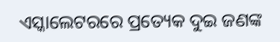ଏସ୍କାଲେଟରରେ ପ୍ରତ୍ୟେକ ଦୁଇ ଜଣଙ୍କ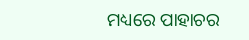ମଧ୍ୟରେ ପାହାଚର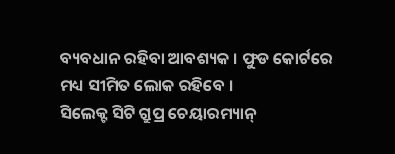ବ୍ୟବଧାନ ରହିବା ଆବଶ୍ୟକ । ଫୁଡ କୋର୍ଟରେ ମଧ୍ୟ ସୀମିତ ଲୋକ ରହିବେ ।
ସିଲେକ୍ଟ ସିଟି ଗ୍ରୁପ୍ର ଚେୟାରମ୍ୟାନ୍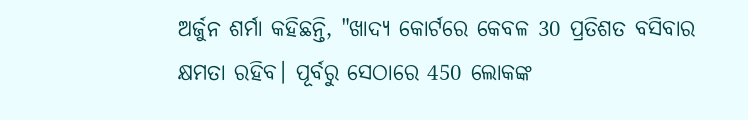ଅର୍ଜୁନ ଶର୍ମା କହିଛନ୍ତି, "ଖାଦ୍ୟ କୋର୍ଟରେ କେବଳ 30 ପ୍ରତିଶତ ବସିବାର କ୍ଷମତା ରହିବ। ପୂର୍ବରୁ ସେଠାରେ 450 ଲୋକଙ୍କ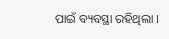ପାଇଁ ବ୍ୟବସ୍ଥା ରହିଥିଲା ।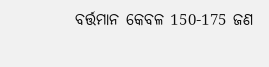ବର୍ତ୍ତମାନ କେବଳ 150-175 ଜଣ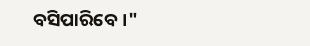ବସିପାରିବେ।"